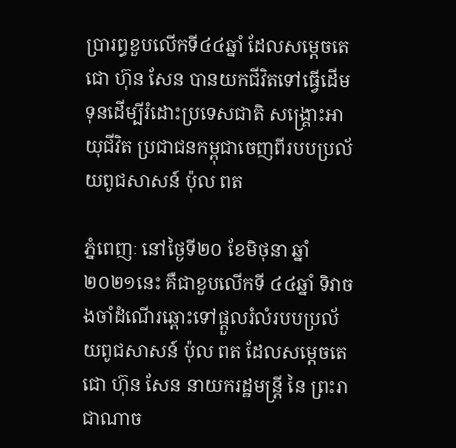ប្រារព្ធខួបលើកទី៤៤ឆ្នាំ ដែលសម្តេចតេជោ ហ៊ុន សែន បានយកជីវិតទៅធ្វើដើមទុនដើម្បីរំដោះប្រទេសជាតិ សង្គ្រោះអាយុជីវិត ប្រជាជនកម្ពុជាចេញពីរបបប្រល័យពូជសាសន៍ ប៉ុល ពត

ភ្នំពេញៈ នៅថ្ងៃទី២០ ខែមិថុនា ឆ្នាំ២០២១នេះ គឺជាខួបលើកទី ៤៤ឆ្នាំ ទិវាចងចាំដំណើរឆ្ពោះទៅផ្តួលរំលំរបបប្រល័យពូជសាសន៍ ប៉ុល ពត ដែលសម្តេចតេជោ ហ៊ុន សែន នាយករដ្ឋមន្ត្រី នៃ ព្រះរាជាណាច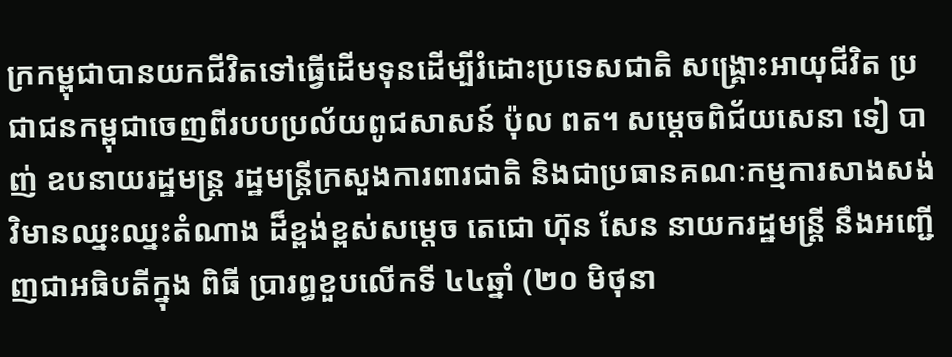ក្រកម្ពុជាបានយកជីវិតទៅធ្វើដើមទុនដើម្បីរំដោះប្រទេសជាតិ សង្គ្រោះអាយុជីវិត ប្រជាជនកម្ពុជាចេញពីរបបប្រល័យពូជសាសន៍ ប៉ុល ពត។ សម្តេចពិជ័យសេនា ទៀ បាញ់ ឧបនាយរដ្ឋមន្ត្រ រដ្ឋមន្ត្រីក្រសួងការពារជាតិ និងជាប្រធានគណៈកម្មការសាងសង់វិមានឈ្នះឈ្នះតំណាង ដ៏ខ្ពង់ខ្ពស់សម្តេច តេជោ ហ៊ុន សែន នាយករដ្ឋមន្ត្រី នឹងអញ្ជើញជាអធិបតីក្នុង ពិធី ប្រារព្ធខួបលើកទី ៤៤ឆ្នាំ (២០ មិថុនា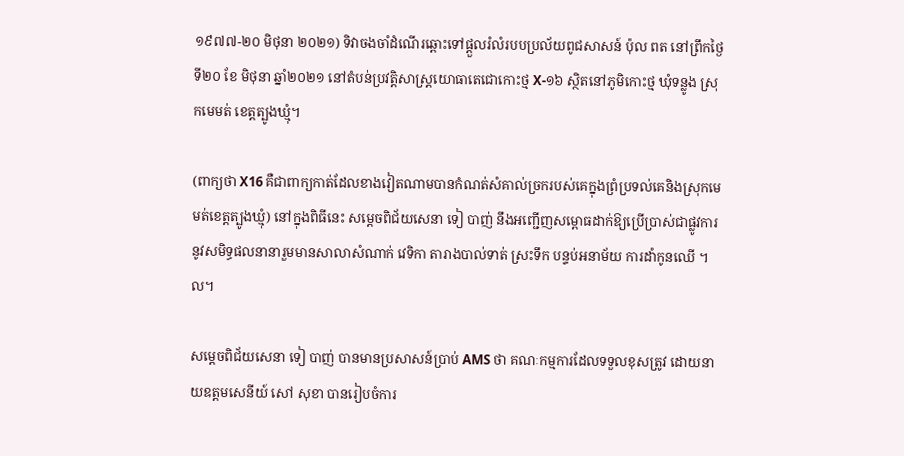១៩៧៧-២០ មិថុនា ២០២១) ទិវាចងចាំដំណើរឆ្ពោះទៅផ្តួលរំលំរបបប្រល័យពូជសាសន៍ ប៉ុល ពត នៅព្រឹកថ្ងៃទី២០ ខែ មិថុនា ឆ្នាំ២០២១ នៅតំបន់ប្រវត្តិសាស្រ្តយោធាតេជោកោះថ្ម X-១៦ ស្ថិតនៅភូមិកោះថ្ម ឃុំទន្លូង ស្រុកមេមត់ ខេត្តត្បូងឃ្មុំ។

(ពាក្យថា X16 គឺជាពាក្យកាត់ដែលខាងវៀតណាមបានកំណត់សំគាល់ច្រករបស់គេក្នុងព្រំប្រទល់គេនិងស្រុកមេមត់ខេត្តត្បូងឃ្មុំ) នៅក្នុងពិធីនេះ សម្តេចពិជ័យសេនា ទៀ បាញ់ នឹងអញ្ជើញសម្ពោធដាក់ឱ្យប្រើប្រាស់ជាផ្លូវការនូវសមិទ្ធផលនានារួមមានសាលាសំណាក់ វេទិកា តារាងបាល់ទាត់ ស្រះទឹក បន្ទប់អនាម័យ ការដាំកូនឈើ ។ល។

សម្តេចពិជ័យសេនា ទៀ បាញ់ បានមានប្រសាសន៍ប្រាប់ AMS ថា គណៈកម្មការដែលទទួលខុសត្រូវ ដោយនាយឧត្តមសេនីយ៍ សៅ សុខា បានរៀបចំការ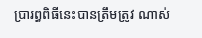ប្រារព្ធពិធីនេះបានត្រឹមត្រូវ ណាស់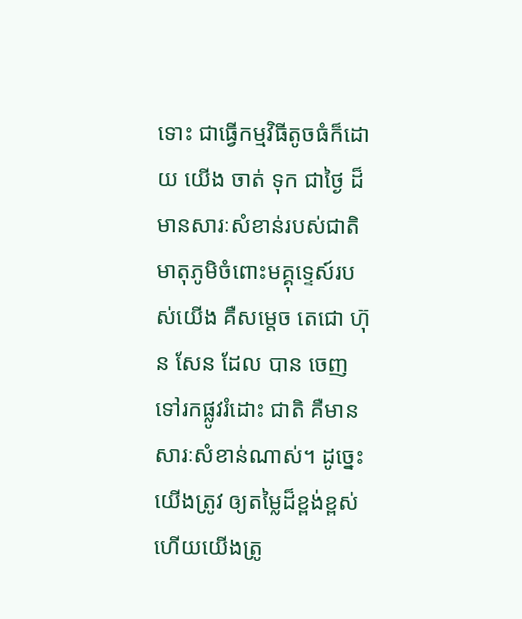ទោះ ជាធ្វើកម្មវិធីតូចធំក៏ដោយ យើង ចាត់ ទុក ជាថ្ងៃ ដ៏មានសារៈសំខាន់របស់ជាតិមាតុភូមិចំពោះមគ្គុទ្ទេស៍របស់យើង គឺសម្តេច តេជោ ហ៊ុន សែន ដែល បាន ចេញទៅរកផ្លូវរំដោះ ជាតិ គឺមានសារៈសំខាន់ណាស់។ ដូច្នេះ យើងត្រូវ ឲ្យតម្លៃដ៏ខ្ពង់ខ្ពស់ហើយយើងត្រូ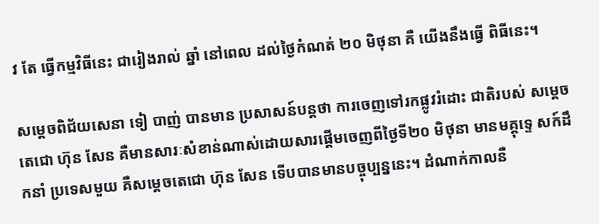វ តែ ធ្វើកម្មវិធីនេះ ជារៀងរាល់ ឆ្នាំ នៅពេល ដល់ថ្ងៃកំណត់ ២០ មិថុនា គឺ យើងនឹងធ្វើ ពិធីនេះ។

សម្តេចពិជ័យសេនា ទៀ បាញ់ បានមាន ប្រសាសន៍បន្តថា ការចេញទៅរកផ្លូវរំដោះ ជាតិរបស់ សម្តេច តេជោ ហ៊ុន សែន គឺមានសារៈសំខាន់ណាស់ដោយសារផ្តើមចេញពីថ្ងៃទី២០ មិថុនា មានមគ្គុទ្ទេ សក៍ដឹកនាំ ប្រទេសមួយ គឺសម្តេចតេជោ ហ៊ុន សែន ទើបបានមានបច្ចុប្បន្ននេះ។ ដំណាក់កាលនឺ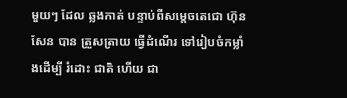មួយៗ ដែល ឆ្លងកាត់ បន្ទាប់ពីសម្តេចតេជោ ហ៊ុន សែន បាន ត្រួសត្រាយ ធ្វើដំណើរ ទៅរៀបចំកម្លាំងដើម្បី រំដោះ ជាតិ ហើយ ជា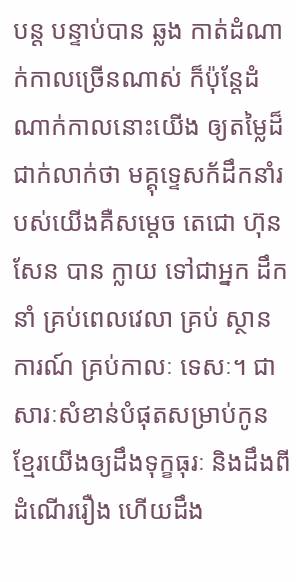បន្ត បន្ទាប់បាន ឆ្លង កាត់ដំណាក់កាលច្រើនណាស់ ក៏ប៉ុន្តែដំណាក់កាលនោះយើង ឲ្យតម្លៃដ៏ជាក់លាក់ថា មគ្គុទ្ទេសក័ដឹកនាំរបស់យើងគឺសម្តេច តេជោ ហ៊ុន សែន បាន ក្លាយ ទៅជាអ្នក ដឹកនាំ គ្រប់ពេលវេលា គ្រប់ ស្ថានការណ៍ គ្រប់កាលៈ ទេសៈ។ ជាសារៈសំខាន់បំផុតសម្រាប់កូន ខ្មែរយើងឲ្យដឹងទុក្ខធុរៈ និងដឹងពីដំណើររឿង ហើយដឹង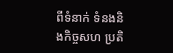ពីទំនាក់ ទំនងនិងកិច្ចសហ ប្រតិ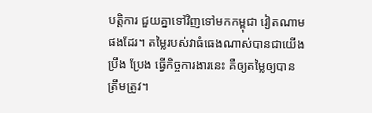បត្តិការ ជួយគ្នាទៅវិញទៅមកកម្ពុជា វៀតណាមផងដែរ។ តម្លៃរបស់វាធំធេងណាស់បានជាយើង ប្រឹង ប្រែង ធ្វើកិច្ចការងារនេះ គឺឲ្យតម្លៃឲ្យបាន ត្រឹមត្រូវ។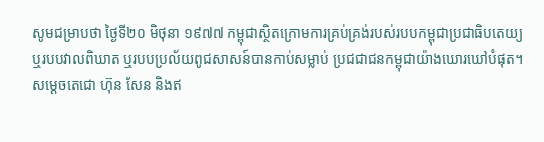សូមជម្រាបថា ថ្ងៃទី២០ មិថុនា ១៩៧៧ កម្ពុជាស្ថិតក្រោមការគ្រប់គ្រង់របស់របបកម្ពុជាប្រជាធិបតេយ្យ ឬរបបវាលពិឃាត ឬរបបប្រល័យពូជសាសន៍បានកាប់សម្លាប់ ប្រជជាជនកម្ពុជាយ៉ាងឃោរឃៅបំផុត។ សម្តេចតេជោ ហ៊ុន សែន និងឥ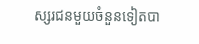ស្សរជនមួយចំនួនទៀតបា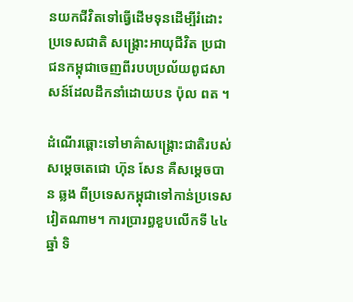នយកជីវិតទៅធ្វើដើមទុនដើម្បីរំដោះប្រទេសជាតិ សង្គ្រោះអាយុជីវិត ប្រជាជនកម្ពុជាចេញពីរបបប្រល័យពូជសាសន៍ដែលដឹកនាំដោយបន ប៉ុល ពត ។

ដំណើរឆ្ពោះទៅមាគ៌ាសង្គ្រោះជាតិរបស់សម្តេចតេជោ ហ៊ុន សែន គឺសម្តេចបាន ឆ្លង ពីប្រទេសកម្ពុជាទៅកាន់ប្រទេសវៀតណាម។ ការប្រារព្ធខួបលើកទី ៤៤ឆ្នាំ ទិ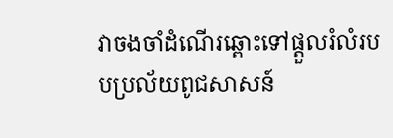វាចងចាំដំណើរឆ្ពោះទៅផ្តួលរំលំរបបប្រល័យពូជសាសន៍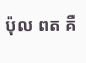ប៉ុល ពត គឺ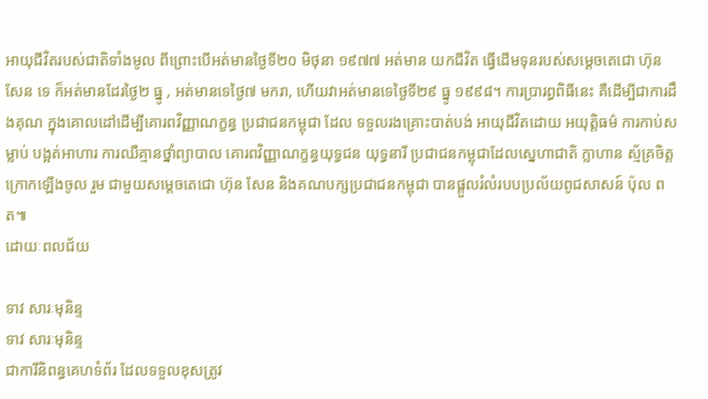អាយុជីវិតរបស់ជាតិទាំងមូល ពីព្រោះបើអត់មានថ្ងៃទី២០ មិថុនា ១៩៧៧ អត់មាន យកជីវិត ធ្វើដើមទុនរបស់សម្តេចតេជោ ហ៊ុន សែន ទេ ក៏អត់មានដែរថ្ងៃ២ ធ្នូ , អត់មានទេថ្ងៃ៧ មករា, ហើយវាអត់មានទេថ្ងៃទី២៩ ធ្នូ ១៩៩៨។ ការប្រារព្ធពិធីនេះ គឺដើម្បីជាការដឹងគុណ ក្នុងគោលដៅដើម្បីគោរពវិញ្ញាណក្ខន្ធ ប្រជាជនកម្ពុជា ដែល ទទួលរងគ្រោះបាត់បង់ អាយុជីវិតដោយ អយុត្តិធម៌ ការកាប់សម្លាប់ បង្អត់អាហារ ការឈឺគ្មានថ្នាំព្យាបាល គោរពវិញ្ញាណក្ខន្ធយុទ្ធជន យុទ្ធនារី ប្រជាជនកម្ពុជាដែលស្នេហាជាតិ ក្លាហាន ស្ម័គ្រចិត្តក្រោកឡើងចូល រួម ជាមួយសម្តេចតេជោ ហ៊ុន សែន និងគណបក្សប្រជាជនកម្ពុជា បានផ្តួលរំលំរបបប្រល័យពូជសាសន៍ ប៉ុល ពត៕
ដោយៈពលជ័យ

ទាវ សារៈមុនិន្ទ
ទាវ សារៈមុនិន្ទ
ជាការីនិពន្ធគេហទំព័រ ដែលទទួលខុសត្រូវ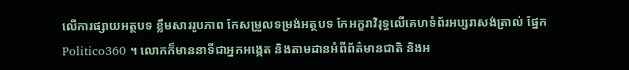លើការផ្សាយអត្ថបទ ខ្លឹមសាររូបភាព កែសម្រួលទម្រង់អត្ថបទ កែអក្ខរាវិរុទ្ធលើគេហទំព័រអប្សរាសង់ត្រាល់ ផ្នែក Politico360 ។ លោកក៏មាននាទីជាអ្នកអង្កេត និងតាមដានអំពីព័ត៌មានជាតិ និងអ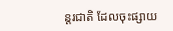ន្តរជាតិ ដែលចុះផ្សាយ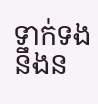ទាក់ទងនឹងន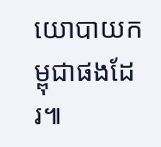យោបាយកម្ពុជាផងដែរ៕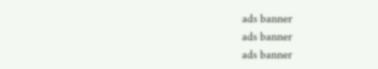ads banner
ads banner
ads banner